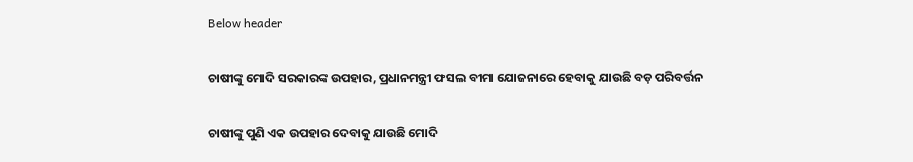Below header

ଚାଷୀଙ୍କୁ ମୋଦି ସରକାରଙ୍କ ଉପହାର, ପ୍ରଧାନମନ୍ତ୍ରୀ ଫସଲ ବୀମା ଯୋଜନାରେ ହେବାକୁ ଯାଉଛି ବଡ଼ ପରିବର୍ତ୍ତନ

ଚାଷୀଙ୍କୁ ପୁଣି ଏକ ଉପହାର ଦେବାକୁ ଯାଉଛି ମୋଦି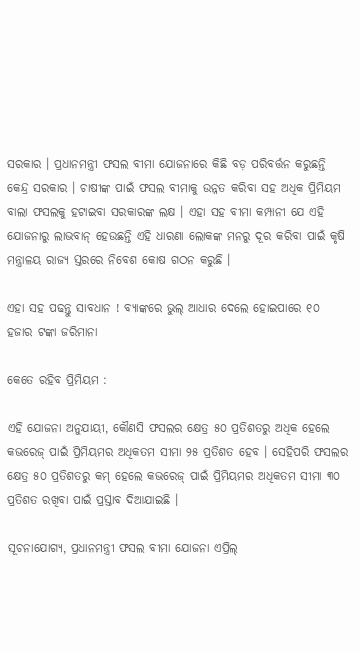ସରକାର । ପ୍ରଧାନମନ୍ତ୍ରୀ ଫସଲ ବୀମା ଯୋଜନାରେ କିଛି ବଡ଼ ପରିବର୍ତ୍ତନ କରୁଛନ୍ତି କେନ୍ଦ୍ର ସରକାର । ଚାଷୀଙ୍କ ପାଇଁ ଫସଲ ବୀମାକୁ ଉନ୍ନତ କରିବା ସହ ଅଧିକ ପ୍ରିମିୟମ ବାଲା ଫସଲକୁ ହଟାଇବା ସରକାରଙ୍କ ଲକ୍ଷ । ଏହା ସହ ବୀମା କମ୍ପାନୀ ଯେ ଏହି ଯୋଜନାରୁ ଲାଭବାନ୍ ହେଉଛନ୍ତି ଏହି ଧାରଣା ଲୋକଙ୍କ ମନରୁ ଦୂର କରିବା ପାଇଁ କୃଷି ମନ୍ତ୍ରାଳୟ ରାଜ୍ୟ ସ୍ତରରେ ନିବେଶ କୋଷ ଗଠନ କରୁଛି ।

ଏହା ସହ ପଢନ୍ତୁ ସାବଧାନ ! ବ୍ୟାଙ୍କରେ ଭୁଲ୍ ଆଧାର ଦେଲେ ହୋଇପାରେ ୧୦ ହଜାର ଟଙ୍କା ଜରିମାନା

କେତେ ରହିବ ପ୍ରିମିୟମ :

ଏହି ଯୋଜନା ଅନୁଯାୟୀ, କୌଣସି ଫସଲର କ୍ଷେତ୍ର ୫୦ ପ୍ରତିଶତରୁ ଅଧିକ ହେଲେ କଭରେଜ୍ ପାଇଁ ପ୍ରିମିୟମର ଅଧିକତମ ସୀମା ୨୫ ପ୍ରତିଶତ ହେବ । ସେହିପରି ଫସଲର କ୍ଷେତ୍ର ୫୦ ପ୍ରତିଶତରୁ କମ୍ ହେଲେ କଭରେଜ୍ ପାଇଁ ପ୍ରିମିୟମର ଅଧିକତମ ସୀମା ୩୦ ପ୍ରତିଶତ ରଖିବା ପାଇଁ ପ୍ରସ୍ତାବ ଦିଆଯାଇଛି ।

ସୂଚନାଯୋଗ୍ୟ, ପ୍ରଧାନମନ୍ତ୍ରୀ ଫସଲ ବୀମା ଯୋଜନା ଏପ୍ରିଲ୍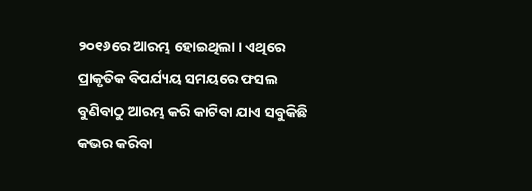୨୦୧୬ରେ ଆରମ୍ଭ ହୋଇଥିଲା । ଏଥିରେ ପ୍ରାକୃତିକ ବିପର୍ଯ୍ୟୟ ସମୟରେ ଫସଲ ବୁଣିବାଠୁ ଆରମ୍ଭ କରି କାଟିବା ଯାଏ ସବୁକିଛି କଭର କରିବା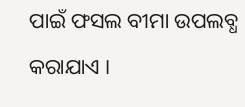ପାଇଁ ଫସଲ ବୀମା ଉପଲବ୍ଧ କରାଯାଏ ।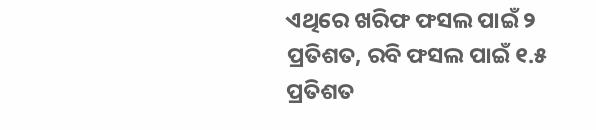ଏଥିରେ ଖରିଫ ଫସଲ ପାଇଁ ୨ ପ୍ରତିଶତ, ରବି ଫସଲ ପାଇଁ ୧.୫ ପ୍ରତିଶତ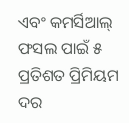ଏବଂ କମର୍ସିଆଲ୍ ଫସଲ ପାଇଁ ୫ ପ୍ରତିଶତ ପ୍ରିମିୟମ ଦର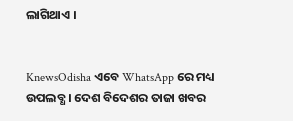ଲାଗିଥାଏ ।


KnewsOdisha ଏବେ WhatsApp ରେ ମଧ୍ୟ ଉପଲବ୍ଧ । ଦେଶ ବିଦେଶର ତାଜା ଖବର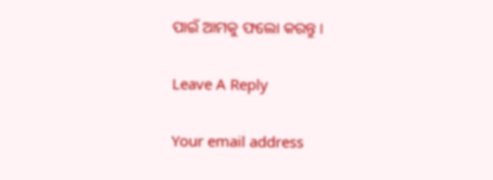ପାଇଁ ଆମକୁ ଫଲୋ କରନ୍ତୁ ।

Leave A Reply

Your email address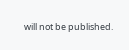will not be published.